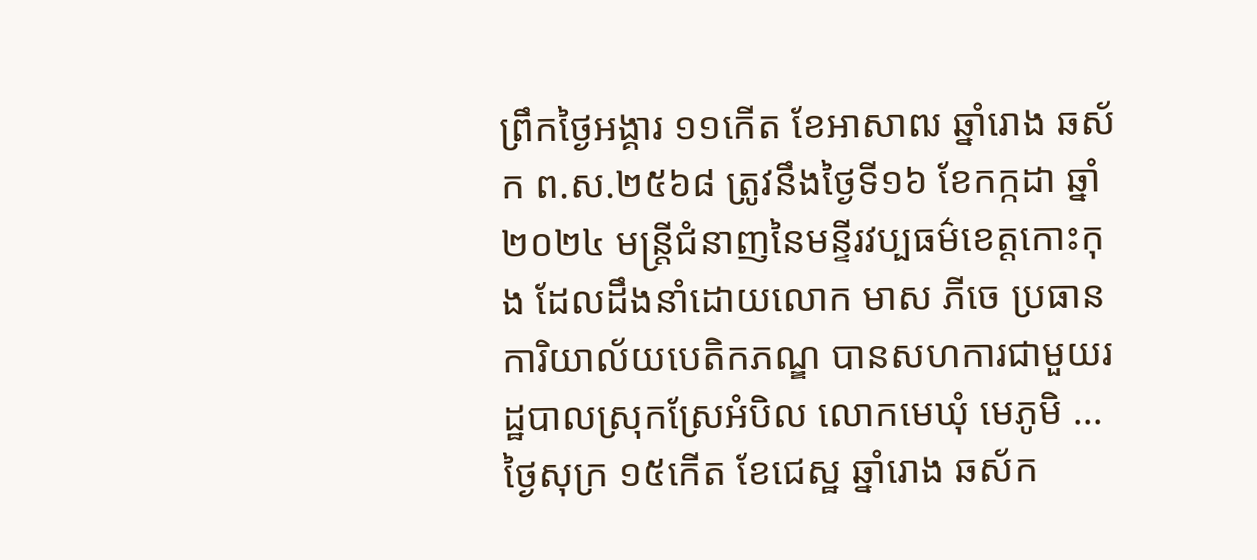ព្រឹកថ្ងៃអង្គារ ១១កេីត ខែអាសាឍ ឆ្នាំរោង ឆស័ក ព.ស.២៥៦៨ ត្រូវនឹងថ្ងៃទី១៦ ខែកក្កដា ឆ្នាំ២០២៤ មន្រ្តីជំនាញនៃមន្ទីរវប្បធម៌ខេត្តកោះកុង ដែលដឹងនាំដោយលោក មាស ភីចេ ប្រធានការិយាល័យបេតិកភណ្ឌ បានសហការជាមួយរដ្ឋបាលស្រុកស្រែអំបិល លោកមេឃុំ មេភូមិ ...
ថ្ងៃសុក្រ ១៥កើត ខែជេស្ឋ ឆ្នាំរោង ឆស័ក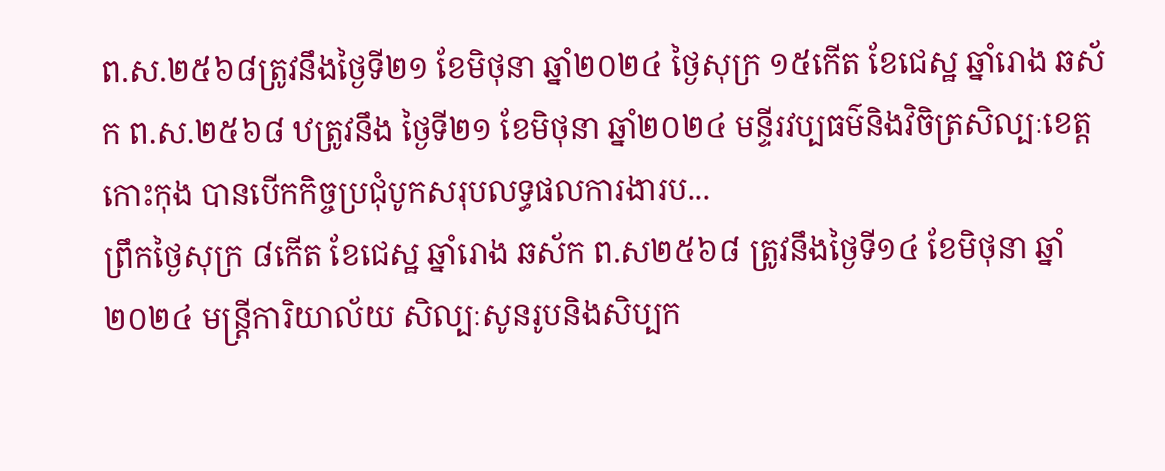ព.ស.២៥៦៨ត្រូវនឹងថ្ងៃទី២១ ខែមិថុនា ឆ្នាំ២០២៤ ថ្ងៃសុក្រ ១៥កើត ខែជេស្ឋ ឆ្នាំរោង ឆស័ក ព.ស.២៥៦៨ ឋត្រូវនឹង ថ្ងៃទី២១ ខែមិថុនា ឆ្នាំ២០២៤ មន្ទីរវប្បធម៌និងវិចិត្រសិល្បៈខេត្តកោះកុង បានបើកកិច្ចប្រជុំបូកសរុបលទ្ធផលការងារប...
ព្រឹកថ្ងៃសុក្រ ៨កើត ខែជេស្ឋ ឆ្នាំរោង ឆស័ក ព.ស២៥៦៨ ត្រូវនឹងថ្ងៃទី១៤ ខែមិថុនា ឆ្នាំ២០២៤ មន្រ្តីការិយាល័យ សិល្បៈសូនរូបនិងសិប្បក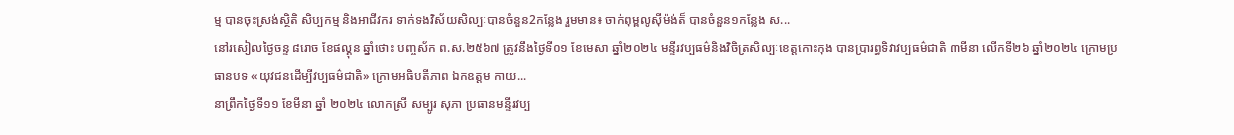ម្ម បានចុះស្រង់ស្ថិតិ សិប្បកម្ម និងអាជីវករ ទាក់ទងវិស័យសិល្បៈបានចំនួន2កន្លែង រួមមាន៖ ចាក់ពុម្ពលូស៊ីម៉ង់ត៏ បានចំនួន១កន្លែង ស...
នៅរសៀលថ្ងៃចន្ទ ៨រោច ខែផល្គុន ឆ្នាំថោះ បញ្ចស័ក ព.ស.២៥៦៧ ត្រូវនឹងថ្ងៃទី០១ ខែមេសា ឆ្នាំ២០២៤ មន្ទីរវប្បធម៌និងវិចិត្រសិល្បៈខេត្តកោះកុង បានប្រារព្ធទិវាវប្បធម៌ជាតិ ៣មីនា លើកទី២៦ ឆ្នាំ២០២៤ ក្រោមប្រធានបទ «យុវជនដើម្បីវប្បធម៌ជាតិ» ក្រោមអធិបតីភាព ឯកឧត្តម កាយ...
នាព្រឹកថ្ងៃទី១១ ខែមីនា ឆ្នាំ ២០២៤ លោកស្រី សម្បូរ សុភា ប្រធានមន្ទីរវប្ប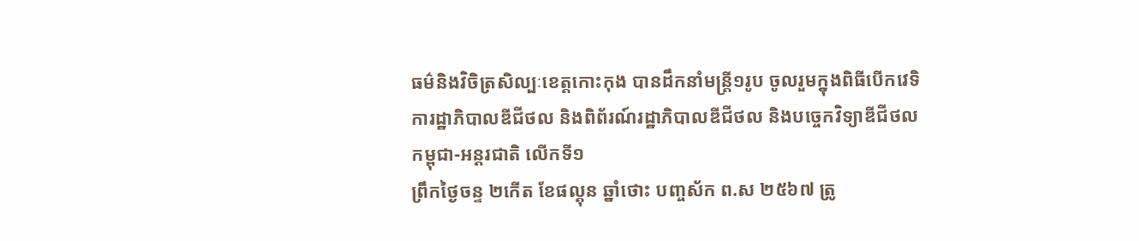ធម៌និងវិចិត្រសិល្បៈខេត្តកោះកុង បានដឹកនាំមន្រ្ដី១រូប ចូលរួមក្នុងពិធីបើកវេទិការដ្ឋាភិបាលឌីជីថល និងពិព័រណ៍រដ្ឋាភិបាលឌីជីថល និងបច្ចេកវិទ្យាឌីជីថល កម្ពុជា-អន្ដរជាតិ លើកទី១
ព្រឹកថ្ងៃចន្ទ ២កេីត ខែផល្គុន ឆ្នាំថោះ បញ្ចស័ក ព.ស ២៥៦៧ ត្រូ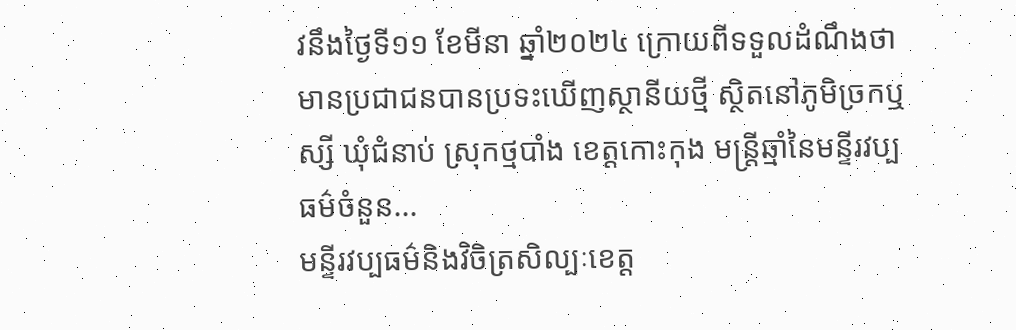វនឹងថ្ងៃទី១១ ខែមីនា ឆ្នាំ២០២៤ ក្រោយពីទទួលដំណឹងថា មានប្រជាជនបានប្រទះឃេីញស្ថានីយថ្មី ស្ថិតនៅភូមិច្រកឬស្សី ឃុំជំនាប់ ស្រុកថ្មបាំង ខេត្តកោះកុង មន្រ្តីឆ្មាំនៃមន្ទីរវប្បធម៌ចំនួន...
មន្ទីរវប្បធម៌និងវិចិត្រសិល្បៈខេត្ត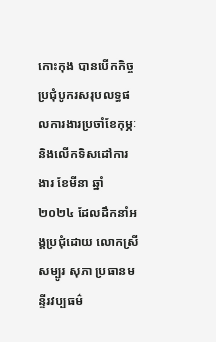កោះកុង បានបើកកិច្ចប្រជុំបូករសរុបលទ្ធផលការងារប្រចាំខែកុម្ភៈ និងលើកទិសដៅការងារ ខែមីនា ឆ្នាំ២០២៤ ដែលដឹកនាំអង្គប្រជុំដោយ លោកស្រី សម្បូរ សុភា ប្រធានមន្ទីរវប្បធម៌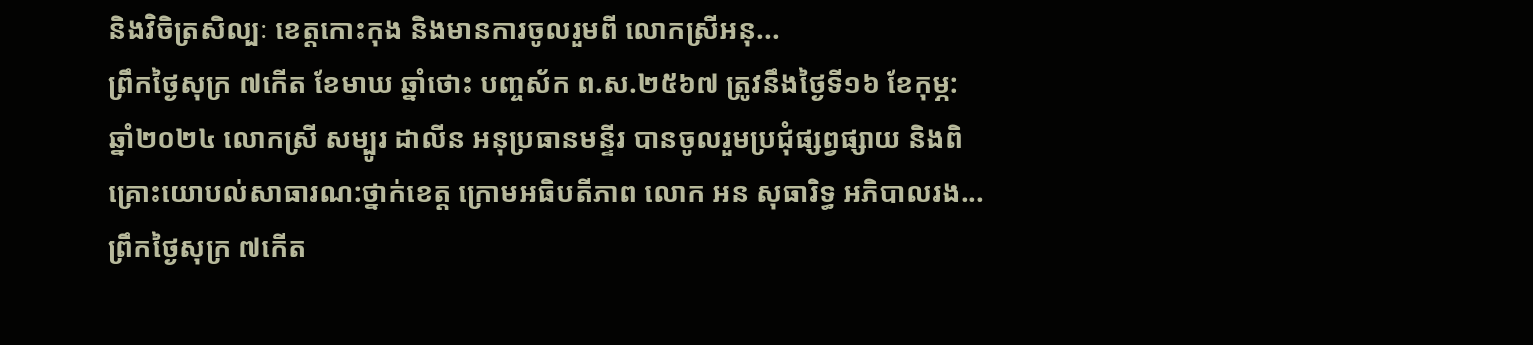និងវិចិត្រសិល្បៈ ខេត្តកោះកុង និងមានការចូលរួមពី លោកស្រីអនុ...
ព្រឹកថ្ងៃសុក្រ ៧កេីត ខែមាឃ ឆ្នាំថោះ បញ្ចស័ក ព.ស.២៥៦៧ ត្រូវនឹងថ្ងៃទី១៦ ខែកុម្ភ: ឆ្នាំ២០២៤ លោកស្រី សម្បូរ ដាលីន អនុប្រធានមន្ទីរ បានចូលរួមប្រជុំផ្សព្វផ្សាយ និងពិគ្រោះយោបល់សាធារណ:ថ្នាក់ខេត្ត ក្រោមអធិបតីភាព លោក អន សុធារិទ្ធ អភិបាលរង...
ព្រឹកថ្ងៃសុក្រ ៧កេីត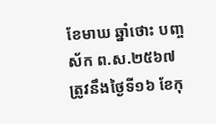ខែមាឃ ឆ្នាំថោះ បញ្ចស័ក ព.ស.២៥៦៧ ត្រូវនឹងថ្ងៃទី១៦ ខែកុ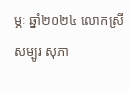ម្ភៈ ឆ្នាំ២០២៤ លោកស្រី សម្បូរ សុភា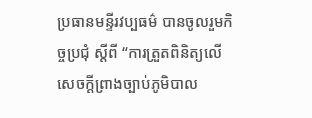ប្រធានមន្ទីរវប្បធម៌ បានចូលរួមកិច្ចប្រជុំ ស្ដីពី “ការត្រួតពិនិត្យលេីសេចក្ដីព្រាងច្បាប់ភូមិបាល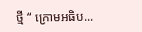ថ្មី “ ក្រោមអធិប...